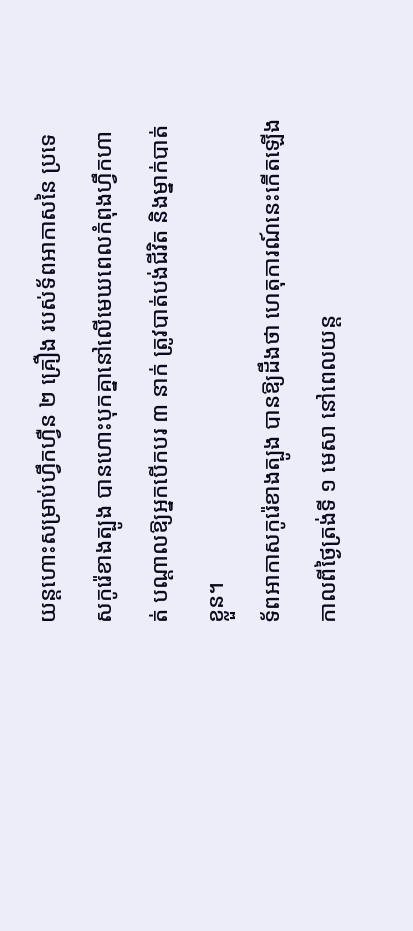យន្តហោះសម្រាប់ហ្វឹកហ្វឺន ២ គ្រឿង របស់ទ័ពអាកាសនៃ ប្រទេសកូរ៉េខាងត្បូង បានហោះបុកគ្នានៅលើមេឃពេលកំពុងហ្វឹកហាត់ បណ្ដាលឱ្យអ្នកបើកបរ ៣ នាក់ ត្រូវបាត់បង់ជីវិត និងម្នាក់បាត់ខ្លួន។
ទ័ពអាកាសកូរ៉េខាងត្បូង បានឱ្យដឹងថា ហេតុការណ៍នេះកើតឡើងកាលពីថ្ងៃត្រង់ទី ១ មេសា នៅពេលយន្ត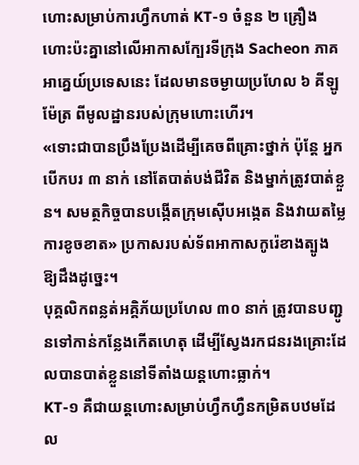ហោះសម្រាប់ការហ្វឹកហាត់ KT-១ ចំនួន ២ គ្រឿង ហោះប៉ះគ្នានៅលើអាកាសក្បែរទីក្រុង Sacheon ភាគអាគ្នេយ៍ប្រទេសនេះ ដែលមានចម្ងាយប្រហែល ៦ គីឡូម៉ែត្រ ពីមូលដ្ឋានរបស់ក្រុមហោះហើរ។
«ទោះជាបានប្រឹងប្រែងដើម្បីគេចពីគ្រោះថ្នាក់ ប៉ុន្តែ អ្នកបើកបរ ៣ នាក់ នៅតែបាត់បង់ជីវិត និងម្នាក់ត្រូវបាត់ខ្លួន។ សមត្ថកិច្ចបានបង្កើតក្រុមស៊ើបអង្កេត និងវាយតម្លៃការខូចខាត» ប្រកាសរបស់ទ័ពអាកាសកូរ៉េខាងត្បូង ឱ្យដឹងដូច្នេះ។
បុគ្គលិកពន្លត់អគ្គិភ័យប្រហែល ៣០ នាក់ ត្រូវបានបញ្ជូនទៅកាន់កន្លែងកើតហេតុ ដើម្បីស្វែងរកជនរងគ្រោះដែលបានបាត់ខ្លួននៅទីតាំងយន្តហោះធ្លាក់។
KT-១ គឺជាយន្តហោះសម្រាប់ហ្វឹកហ្វឺនកម្រិតបឋមដែល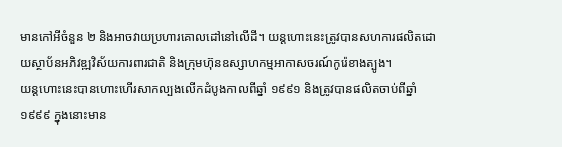មានកៅអីចំនួន ២ និងអាចវាយប្រហារគោលដៅនៅលើដី។ យន្តហោះនេះត្រូវបានសហការផលិតដោយស្ថាប័នអភិវឌ្ឍវិស័យការពារជាតិ និងក្រុមហ៊ុនឧស្សាហកម្មអាកាសចរណ៍កូរ៉េខាងត្បូង។
យន្តហោះនេះបានហោះហើរសាកល្បងលើកដំបូងកាលពីឆ្នាំ ១៩៩១ និងត្រូវបានផលិតចាប់ពីឆ្នាំ ១៩៩៩ ក្នុងនោះមាន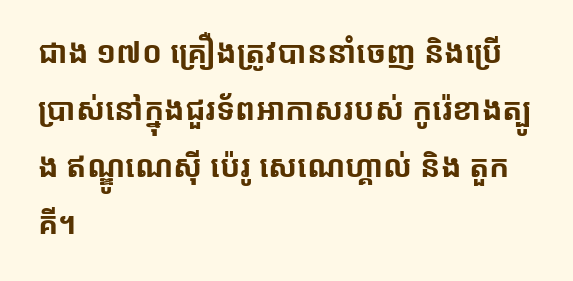ជាង ១៧០ គ្រឿងត្រូវបាននាំចេញ និងប្រើប្រាស់នៅក្នុងជួរទ័ពអាកាសរបស់ កូរ៉េខាងត្បូង ឥណ្ឌូណេស៊ី ប៉េរូ សេណេហ្គាល់ និង តួកគី។